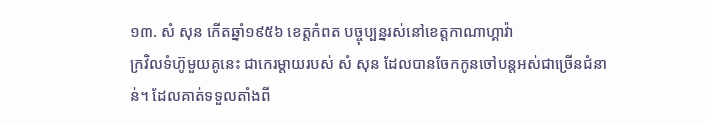១៣. សំ សុន កើតឆ្នាំ១៩៥៦ ខេត្តកំពត បច្ចុប្បន្នរស់នៅខេត្តកាណាហ្គាវ៉ា
ក្រវិលទំហ៊ូមួយគូនេះ ជាកេរម្តាយរបស់ សំ សុន ដែលបានចែកកូនចៅបន្តអស់ជាច្រើនជំនាន់។ ដែលគាត់ទទួលតាំងពី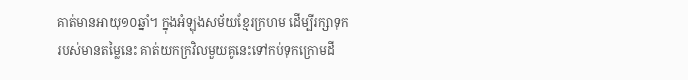គាត់មានអាយុ១០ឆ្នាំ។ ក្នុងអំឡុងសម័យខ្មែរក្រហម ដើម្បីរក្សាទុករបស់មានតម្លៃនេះ គាត់យកក្រវិលមួយគូនេះទៅកប់ទុកក្រោមដី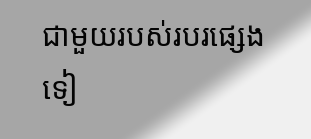ជាមួយរបស់របរផ្សេងទៀ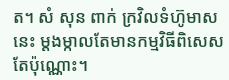ត។ សំ សុន ពាក់ ក្រវិលទំហ៊ូមាសនេះ ម្តងម្កាលតែមានកម្មវិធីពិសេសតែប៉ុណ្ណោះ។